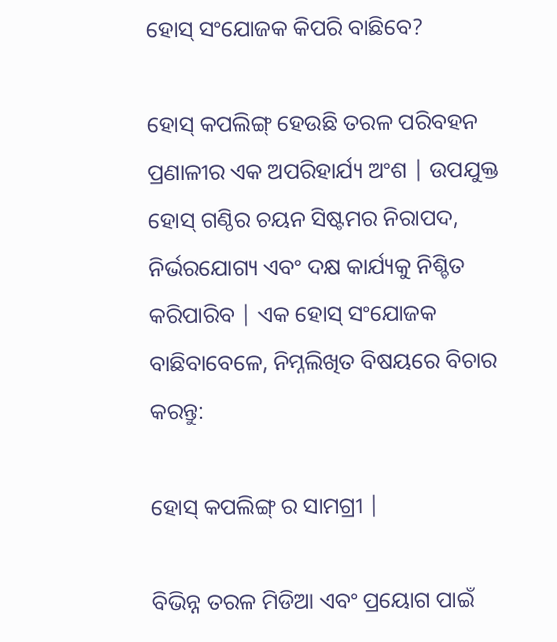ହୋସ୍ ସଂଯୋଜକ କିପରି ବାଛିବେ?

ହୋସ୍ କପଲିଙ୍ଗ୍ ହେଉଛି ତରଳ ପରିବହନ ପ୍ରଣାଳୀର ଏକ ଅପରିହାର୍ଯ୍ୟ ଅଂଶ | ଉପଯୁକ୍ତ ହୋସ୍ ଗଣ୍ଠିର ଚୟନ ସିଷ୍ଟମର ନିରାପଦ, ନିର୍ଭରଯୋଗ୍ୟ ଏବଂ ଦକ୍ଷ କାର୍ଯ୍ୟକୁ ନିଶ୍ଚିତ କରିପାରିବ | ଏକ ହୋସ୍ ସଂଯୋଜକ ବାଛିବାବେଳେ, ନିମ୍ନଲିଖିତ ବିଷୟରେ ବିଚାର କରନ୍ତୁ:

ହୋସ୍ କପଲିଙ୍ଗ୍ ର ସାମଗ୍ରୀ |

ବିଭିନ୍ନ ତରଳ ମିଡିଆ ଏବଂ ପ୍ରୟୋଗ ପାଇଁ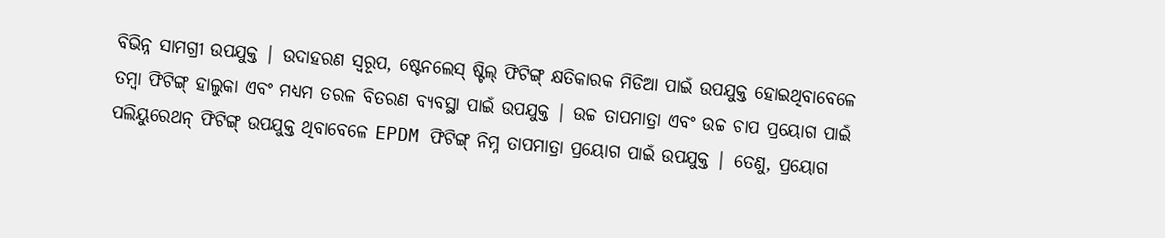ବିଭିନ୍ନ ସାମଗ୍ରୀ ଉପଯୁକ୍ତ | ଉଦାହରଣ ସ୍ୱରୂପ, ଷ୍ଟେନଲେସ୍ ଷ୍ଟିଲ୍ ଫିଟିଙ୍ଗ୍ କ୍ଷତିକାରକ ମିଡିଆ ପାଇଁ ଉପଯୁକ୍ତ ହୋଇଥିବାବେଳେ ତମ୍ବା ଫିଟିଙ୍ଗ୍ ହାଲୁକା ଏବଂ ମଧ୍ୟମ ତରଳ ବିତରଣ ବ୍ୟବସ୍ଥା ପାଇଁ ଉପଯୁକ୍ତ | ଉଚ୍ଚ ତାପମାତ୍ରା ଏବଂ ଉଚ୍ଚ ଚାପ ପ୍ରୟୋଗ ପାଇଁ ପଲିୟୁରେଥନ୍ ଫିଟିଙ୍ଗ୍ ଉପଯୁକ୍ତ ଥିବାବେଳେ EPDM ଫିଟିଙ୍ଗ୍ ନିମ୍ନ ତାପମାତ୍ରା ପ୍ରୟୋଗ ପାଇଁ ଉପଯୁକ୍ତ | ତେଣୁ, ପ୍ରୟୋଗ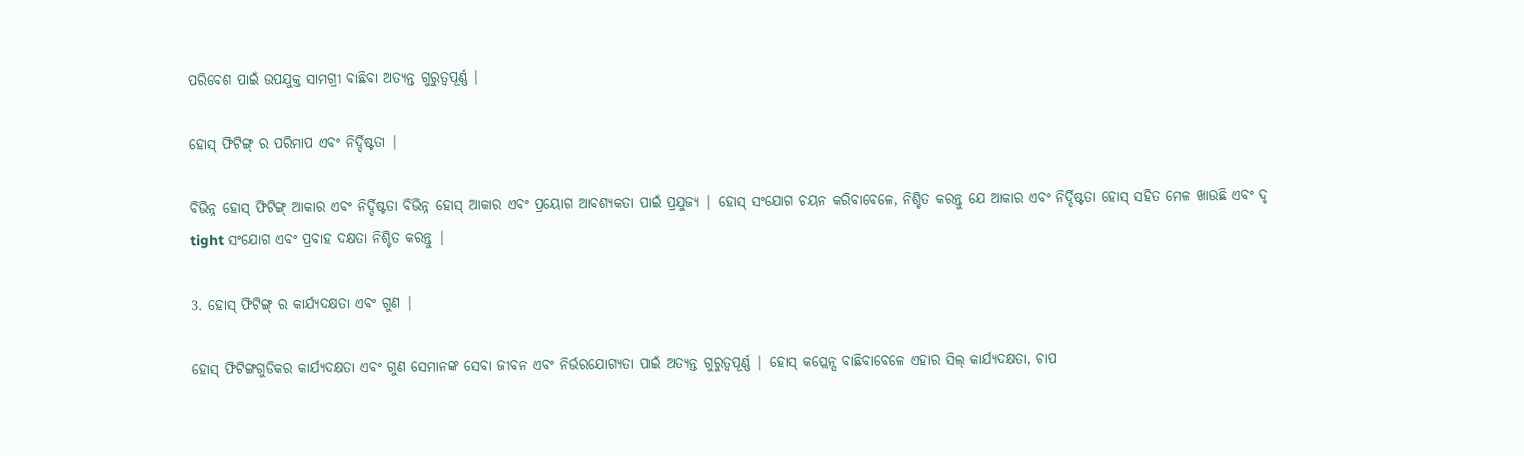ପରିବେଶ ପାଇଁ ଉପଯୁକ୍ତ ସାମଗ୍ରୀ ବାଛିବା ଅତ୍ୟନ୍ତ ଗୁରୁତ୍ୱପୂର୍ଣ୍ଣ |

ହୋସ୍ ଫିଟିଙ୍ଗ୍ ର ପରିମାପ ଏବଂ ନିର୍ଦ୍ଦିଷ୍ଟତା |

ବିଭିନ୍ନ ହୋସ୍ ଫିଟିଙ୍ଗ୍ ଆକାର ଏବଂ ନିର୍ଦ୍ଦିଷ୍ଟତା ବିଭିନ୍ନ ହୋସ୍ ଆକାର ଏବଂ ପ୍ରୟୋଗ ଆବଶ୍ୟକତା ପାଇଁ ପ୍ରଯୁଜ୍ୟ | ହୋସ୍ ସଂଯୋଗ ଚୟନ କରିବାବେଳେ, ନିଶ୍ଚିତ କରନ୍ତୁ ଯେ ଆକାର ଏବଂ ନିର୍ଦ୍ଦିଷ୍ଟତା ହୋସ୍ ସହିତ ମେଳ ଖାଉଛି ଏବଂ ଦୃ tight ସଂଯୋଗ ଏବଂ ପ୍ରବାହ ଦକ୍ଷତା ନିଶ୍ଚିତ କରନ୍ତୁ |

3. ହୋସ୍ ଫିଟିଙ୍ଗ୍ ର କାର୍ଯ୍ୟଦକ୍ଷତା ଏବଂ ଗୁଣ |

ହୋସ୍ ଫିଟିଙ୍ଗଗୁଡିକର କାର୍ଯ୍ୟଦକ୍ଷତା ଏବଂ ଗୁଣ ସେମାନଙ୍କ ସେବା ଜୀବନ ଏବଂ ନିର୍ଭରଯୋଗ୍ୟତା ପାଇଁ ଅତ୍ୟନ୍ତ ଗୁରୁତ୍ୱପୂର୍ଣ୍ଣ | ହୋସ୍ କପ୍ଲେନ୍ସ ବାଛିବାବେଳେ ଏହାର ସିଲ୍ କାର୍ଯ୍ୟଦକ୍ଷତା, ଚାପ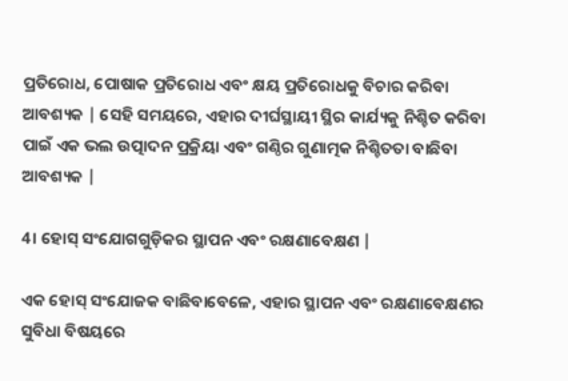ପ୍ରତିରୋଧ, ପୋଷାକ ପ୍ରତିରୋଧ ଏବଂ କ୍ଷୟ ପ୍ରତିରୋଧକୁ ବିଚାର କରିବା ଆବଶ୍ୟକ | ସେହି ସମୟରେ, ଏହାର ଦୀର୍ଘସ୍ଥାୟୀ ସ୍ଥିର କାର୍ଯ୍ୟକୁ ନିଶ୍ଚିତ କରିବା ପାଇଁ ଏକ ଭଲ ଉତ୍ପାଦନ ପ୍ରକ୍ରିୟା ଏବଂ ଗଣ୍ଠିର ଗୁଣାତ୍ମକ ନିଶ୍ଚିତତା ବାଛିବା ଆବଶ୍ୟକ |

4। ହୋସ୍ ସଂଯୋଗଗୁଡ଼ିକର ସ୍ଥାପନ ଏବଂ ରକ୍ଷଣାବେକ୍ଷଣ |

ଏକ ହୋସ୍ ସଂଯୋଜକ ବାଛିବାବେଳେ, ଏହାର ସ୍ଥାପନ ଏବଂ ରକ୍ଷଣାବେକ୍ଷଣର ସୁବିଧା ବିଷୟରେ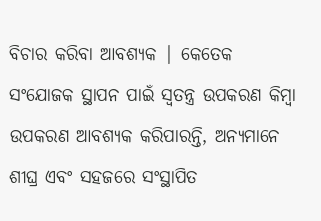ବିଚାର କରିବା ଆବଶ୍ୟକ | କେତେକ ସଂଯୋଜକ ସ୍ଥାପନ ପାଇଁ ସ୍ୱତନ୍ତ୍ର ଉପକରଣ କିମ୍ବା ଉପକରଣ ଆବଶ୍ୟକ କରିପାରନ୍ତି, ଅନ୍ୟମାନେ ଶୀଘ୍ର ଏବଂ ସହଜରେ ସଂସ୍ଥାପିତ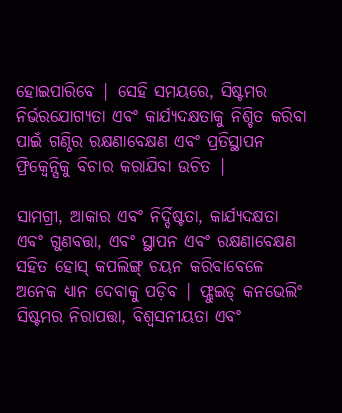ହୋଇପାରିବେ | ସେହି ସମୟରେ, ସିଷ୍ଟମର ନିର୍ଭରଯୋଗ୍ୟତା ଏବଂ କାର୍ଯ୍ୟଦକ୍ଷତାକୁ ନିଶ୍ଚିତ କରିବା ପାଇଁ ଗଣ୍ଠିର ରକ୍ଷଣାବେକ୍ଷଣ ଏବଂ ପ୍ରତିସ୍ଥାପନ ଫ୍ରିକ୍ୱେନ୍ସିକୁ ବିଚାର କରାଯିବା ଉଚିତ |

ସାମଗ୍ରୀ, ଆକାର ଏବଂ ନିର୍ଦ୍ଦିଷ୍ଟତା, କାର୍ଯ୍ୟଦକ୍ଷତା ଏବଂ ଗୁଣବତ୍ତା, ଏବଂ ସ୍ଥାପନ ଏବଂ ରକ୍ଷଣାବେକ୍ଷଣ ସହିତ ହୋସ୍ କପଲିଙ୍ଗ୍ ଚୟନ କରିବାବେଳେ ଅନେକ ଧ୍ୟାନ ଦେବାକୁ ପଡ଼ିବ | ଫ୍ଲୁଇଡ୍ କନଭେଲିଂ ସିଷ୍ଟମର ନିରାପତ୍ତା, ବିଶ୍ୱସନୀୟତା ଏବଂ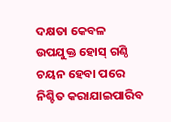ଦକ୍ଷତା କେବଳ ଉପଯୁକ୍ତ ହୋସ୍ ଗଣ୍ଠି ଚୟନ ହେବା ପରେ ନିଶ୍ଚିତ କରାଯାଇପାରିବ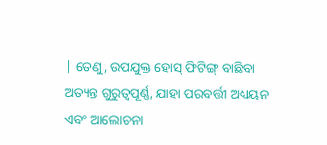| ତେଣୁ, ଉପଯୁକ୍ତ ହୋସ୍ ଫିଟିଙ୍ଗ୍ ବାଛିବା ଅତ୍ୟନ୍ତ ଗୁରୁତ୍ୱପୂର୍ଣ୍ଣ, ଯାହା ପରବର୍ତ୍ତୀ ଅଧ୍ୟୟନ ଏବଂ ଆଲୋଚନା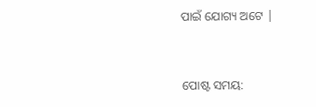ପାଇଁ ଯୋଗ୍ୟ ଅଟେ |


ପୋଷ୍ଟ ସମୟ: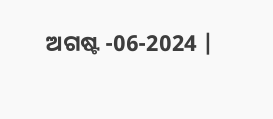ଅଗଷ୍ଟ -06-2024 |